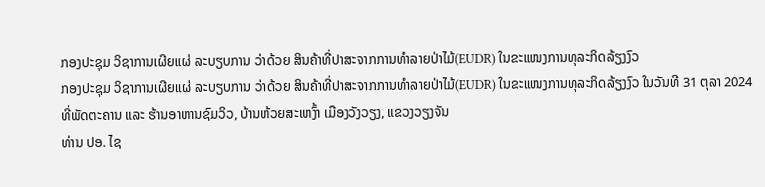ກອງປະຊຸມ ວິຊາການເຜີຍແຜ່ ລະບຽບການ ວ່າດ້ວຍ ສິນຄ້າທີ່ປາສະຈາກການທຳລາຍປ່າໄມ້(EUDR) ໃນຂະແໜງການທຸລະກິດລ້ຽງງົວ
ກອງປະຊຸມ ວິຊາການເຜີຍແຜ່ ລະບຽບການ ວ່າດ້ວຍ ສິນຄ້າທີ່ປາສະຈາກການທຳລາຍປ່າໄມ້(EUDR) ໃນຂະແໜງການທຸລະກິດລ້ຽງງົວ ໃນວັນທີ 31 ຕຸລາ 2024 ທີ່ພັດຕະຄານ ແລະ ຮ້ານອາຫານຊົມວິວ, ບ້ານຫ້ວຍສະເຫງົ້າ ເມືອງວັງວຽງ, ແຂວງວຽງຈັນ
ທ່ານ ປອ. ໄຊ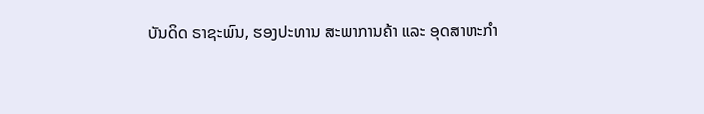ບັນດິດ ຣາຊະພົນ, ຮອງປະທານ ສະພາການຄ້າ ແລະ ອຸດສາຫະກຳ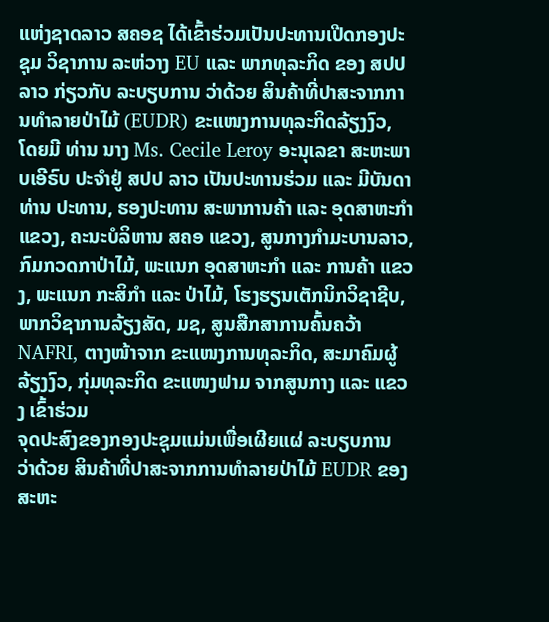ແຫ່ງຊາດລາວ ສຄອຊ ໄດ້ເຂົ້າຮ່ວມເປັນປະທານເປີດກອງປະຊຸມ ວິຊາການ ລະຫ່ວາງ EU ແລະ ພາກທຸລະກິດ ຂອງ ສປປ ລາວ ກ່ຽວກັບ ລະບຽບການ ວ່າດ້ວຍ ສິນຄ້າທີ່ປາສະຈາກການທຳລາຍປ່າໄມ້ (EUDR) ຂະແໜງການທຸລະກິດລ້ຽງງົວ, ໂດຍມີ ທ່ານ ນາງ Ms. Cecile Leroy ອະນຸເລຂາ ສະຫະພາບເອີຣົບ ປະຈໍາຢູ່ ສປປ ລາວ ເປັນປະທານຮ່ວມ ແລະ ມີບັນດາ ທ່ານ ປະທານ, ຮອງປະທານ ສະພາການຄ້າ ແລະ ອຸດສາຫະກຳ ແຂວງ, ຄະນະບໍລິຫານ ສຄອ ແຂວງ, ສູນກາງກຳມະບານລາວ, ກົມກວດກາປ່າໄມ້, ພະແນກ ອຸດສາຫະກຳ ແລະ ການຄ້າ ແຂວງ, ພະແນກ ກະສິກຳ ແລະ ປ່າໄມ້, ໂຮງຮຽນເຕັກນິກວິຊາຊີບ, ພາກວິຊາການລ້ຽງສັດ, ມຊ, ສູນສືກສາການຄົ້ນຄວ້າ NAFRI, ຕາງໜ້າຈາກ ຂະແໜງການທຸລະກິດ, ສະມາຄົມຜູ້ລ້ຽງງົວ, ກຸ່ມທຸລະກິດ ຂະແໜງຟາມ ຈາກສູນກາງ ແລະ ແຂວງ ເຂົ້າຮ່ວມ
ຈຸດປະສົງຂອງກອງປະຊຸມແມ່ນເພື່ອເຜີຍແຜ່ ລະບຽບການ ວ່າດ້ວຍ ສິນຄ້າທີ່ປາສະຈາກການທຳລາຍປ່າໄມ້ EUDR ຂອງສະຫະ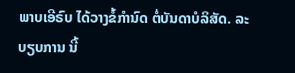ພາບເອີຣົບ ໄດ້ວາງຂໍ້ກຳນົດ ຕໍ່ບັນດາບໍລິສັດ. ລະບຽບການ ນີ້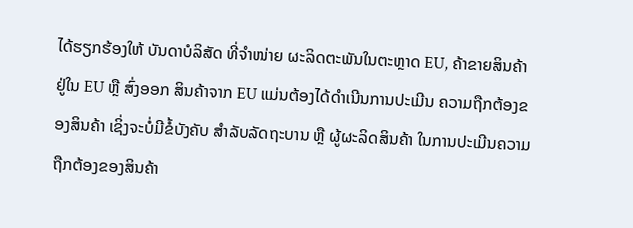ໄດ້ຮຽກຮ້ອງໃຫ້ ບັນດາບໍລິສັດ ທີ່ຈຳໜ່າຍ ຜະລິດຕະພັນໃນຕະຫຼາດ EU, ຄ້າຂາຍສິນຄ້າ ຢູ່ໃນ EU ຫຼື ສົ່ງອອກ ສິນຄ້າຈາກ EU ແມ່ນຕ້ອງໄດ້ດໍາເນີນການປະເມີນ ຄວາມຖືກຕ້ອງຂອງສິນຄ້າ ເຊິ່ງຈະບໍ່ມີຂໍ້ບັງຄັບ ສຳລັບລັດຖະບານ ຫຼື ຜູ້ຜະລິດສິນຄ້າ ໃນການປະເມີນຄວາມຖືກຕ້ອງຂອງສິນຄ້າ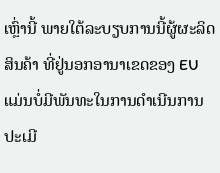ເຫຼົ່ານີ້ ພາຍໃຕ້ລະບຽບການນີ້ຜູ້ຜະລິດສິນຄ້າ ທີ່ຢູ່ນອກອານາເຂດຂອງ EU ແມ່ນບໍ່ມີພັນທະໃນການດໍາເນີນການປະເມີ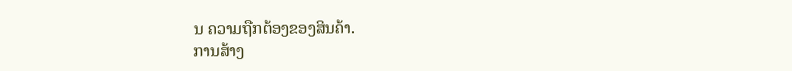ນ ຄວາມຖືກຕ້ອງຂອງສິນຄ້າ.
ການສ້າງ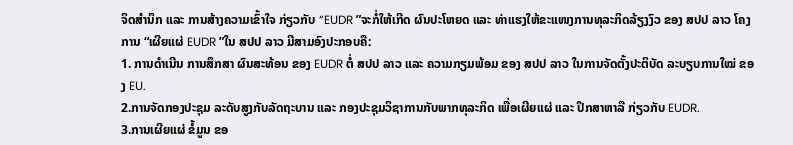ຈິດສຳນຶກ ແລະ ການສ້າງຄວາມເຂົ້າໃຈ ກ່ຽວກັບ “EUDR ”ຈະກໍ່ໃຫ້ເກີດ ຜົນປະໂຫຍດ ແລະ ທ່າແຮງໃຫ້ຂະແໜງການທຸລະກິດລ້ຽງງົວ ຂອງ ສປປ ລາວ ໂຄງການ “ເຜີຍແຜ່ EUDR ”ໃນ ສປປ ລາວ ມີສາມອົງປະກອບຄື:
1. ການດໍາເນີນ ການສຶກສາ ຜົນສະທ້ອນ ຂອງ EUDR ຕໍ່ ສປປ ລາວ ແລະ ຄວາມກຽມພ້ອມ ຂອງ ສປປ ລາວ ໃນການຈັດຕັ້ງປະຕິບັດ ລະບຽບການໃໝ່ ຂອງ EU.
2.ການຈັດກອງປະຊຸມ ລະດັບສູງກັບລັດຖະບານ ແລະ ກອງປະຊຸມວິຊາການກັບພາກທຸລະກິດ ເພື່ອເຜີຍແຜ່ ແລະ ປຶກສາຫາລື ກ່ຽວກັບ EUDR.
3.ການເຜີຍແຜ່ ຂໍ້ມູນ ຂອ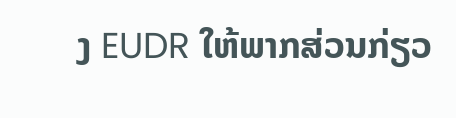ງ EUDR ໃຫ້ພາກສ່ວນກ່ຽວ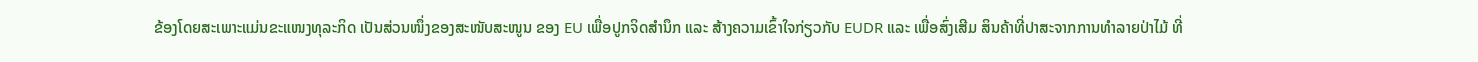ຂ້ອງໂດຍສະເພາະແມ່ນຂະແໜງທຸລະກິດ ເປັນສ່ວນໜຶ່ງຂອງສະໜັບສະໜູນ ຂອງ EU ເພື່ອປູກຈິດສໍານຶກ ແລະ ສ້າງຄວາມເຂົ້າໃຈກ່ຽວກັບ EUDR ແລະ ເພື່ອສົ່ງເສີມ ສິນຄ້າທີ່ປາສະຈາກການທຳລາຍປ່າໄມ້ ທີ່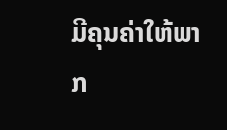ມີຄຸນຄ່າໃຫ້ພາກ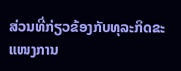ສ່ວນທີ່ກ່ຽວຂ້ອງກັບທຸລະກິດຂະແໜງການ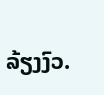ລ້ຽງງົວ.